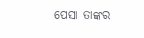ପେସା ତାଙ୍କର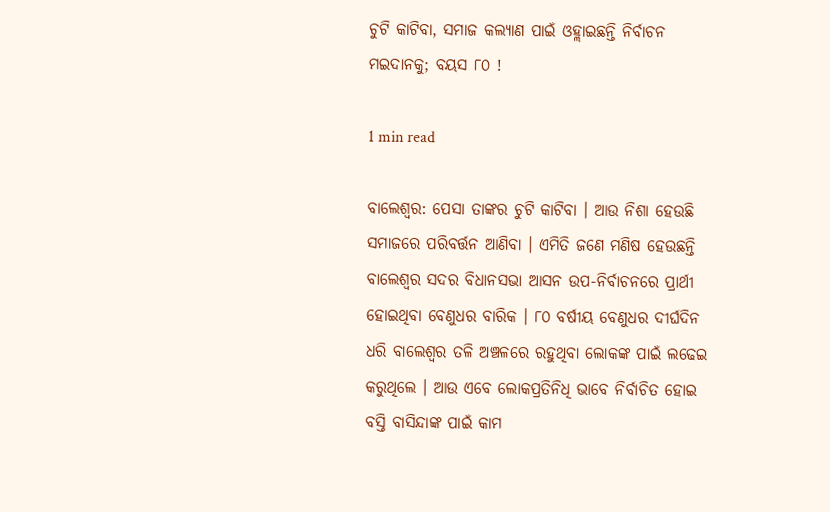ଚୁଟି କାଟିବା, ସମାଜ କଲ୍ୟାଣ ପାଇଁ ଓହ୍ଲାଇଛନ୍ତି ନିର୍ବାଚନ ମଇଦାନକୁ; ବୟସ ୮୦ !

1 min read

ବାଲେଶ୍ୱର: ପେସା ତାଙ୍କର ଚୁଟି କାଟିବା । ଆଉ ନିଶା ହେଉଛି ସମାଜରେ ପରିବର୍ତ୍ତନ ଆଣିବା । ଏମିତି ଜଣେ ମଣିଷ ହେଉଛନ୍ତି ବାଲେଶ୍ୱର ସଦର ବିଧାନସଭା ଆସନ ଉପ-ନିର୍ବାଚନରେ ପ୍ରାର୍ଥୀ ହୋଇଥିବା ବେଣୁଧର ବାରିକ । ୮୦ ବର୍ଷୀୟ ବେଣୁଧର ଦୀର୍ଘଦିନ ଧରି ବାଲେଶ୍ୱର ତଳି ଅଞ୍ଚଳରେ ରହୁଥିବା ଲୋକଙ୍କ ପାଇଁ ଲଢେଇ କରୁଥିଲେ । ଆଉ ଏବେ ଲୋକପ୍ରତିନିଧି ଭାବେ ନିର୍ବାଚିତ ହୋଇ ବସ୍ତି ବାସିନ୍ଦାଙ୍କ ପାଇଁ କାମ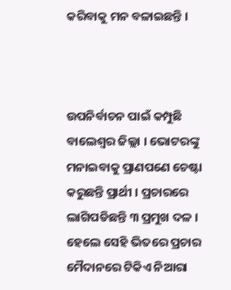କରିବାକୁ ମନ ବଳାଇଛନ୍ତି ।



ଉପନିର୍ବାଚନ ପାଇଁ କମ୍ପୁଛି ବାଲେଶ୍ୱର ଜିଲ୍ଲା । ଭୋଟରଙ୍କୁ ମନାଇବାକୁ ପ୍ରାଣପଣେ ଚେଷ୍ଟା କରୁଛନ୍ତି ପ୍ରାର୍ଥୀ । ପ୍ରଚାରରେ ଲାଗିପଡିଛନ୍ତି ୩ ପ୍ରମୁଖ ଦଳ । ହେଲେ ସେହି ଭିତରେ ପ୍ରଚାର ମୈଦାନରେ ଟିକିଏ ନିଆରା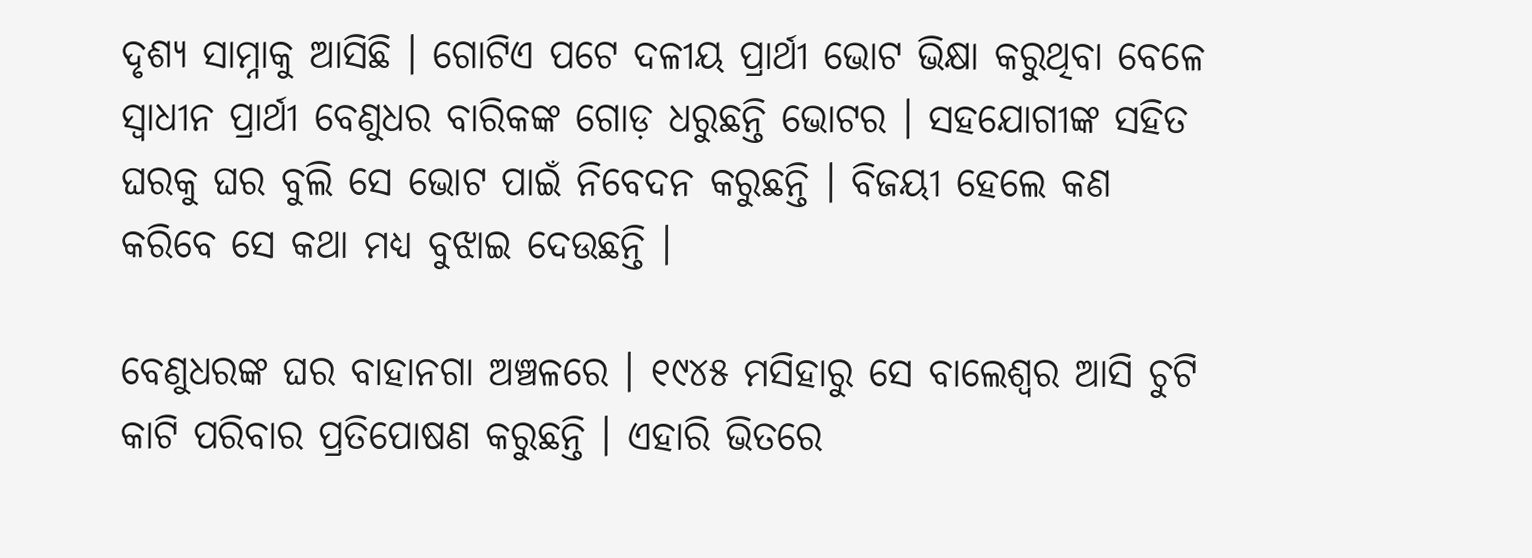ଦୃଶ୍ୟ ସାମ୍ନାକୁ ଆସିଛି । ଗୋଟିଏ ପଟେ ଦଳୀୟ ପ୍ରାର୍ଥୀ ଭୋଟ ଭିକ୍ଷା କରୁଥିବା ବେଳେ ସ୍ୱାଧୀନ ପ୍ରାର୍ଥୀ ବେଣୁଧର ବାରିକଙ୍କ ଗୋଡ଼ ଧରୁଛନ୍ତି ଭୋଟର । ସହଯୋଗୀଙ୍କ ସହିତ ଘରକୁ ଘର ବୁଲି ସେ ଭୋଟ ପାଇଁ ନିବେଦନ କରୁଛନ୍ତି । ବିଜୟୀ ହେଲେ କଣ କରିବେ ସେ କଥା ମଧ୍ୟ ବୁଝାଇ ଦେଉଛନ୍ତି ।

ବେଣୁଧରଙ୍କ ଘର ବାହାନଗା ଅଞ୍ଚଳରେ । ୧୯୪୫ ମସିହାରୁ ସେ ବାଲେଶ୍ୱର ଆସି ଚୁଟି କାଟି ପରିବାର ପ୍ରତିପୋଷଣ କରୁଛନ୍ତି । ଏହାରି ଭିତରେ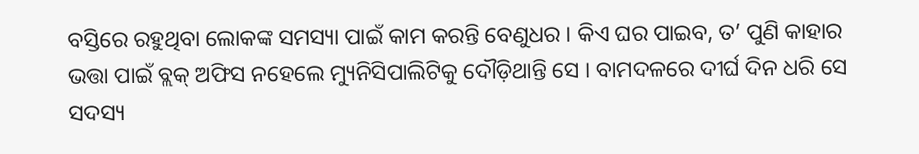ବସ୍ତିରେ ରହୁଥିବା ଲୋକଙ୍କ ସମସ୍ୟା ପାଇଁ କାମ କରନ୍ତି ବେଣୁଧର । କିଏ ଘର ପାଇବ, ତ’ ପୁଣି କାହାର ଭତ୍ତା ପାଇଁ ବ୍ଲକ୍‌ ଅଫିସ ନହେଲେ ମ୍ୟୁନିସିପାଲିଟିକୁ ଦୌଡ଼ିଥାନ୍ତି ସେ । ବାମଦଳରେ ଦୀର୍ଘ ଦିନ ଧରି ସେ ସଦସ୍ୟ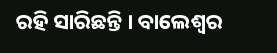ରହି ସାରିଛନ୍ତି । ବାଲେଶ୍ୱର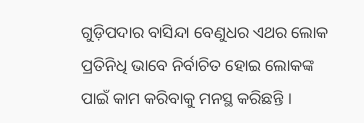ଗୁଡ଼ିପଦାର ବାସିନ୍ଦା ବେଣୁଧର ଏଥର ଲୋକ ପ୍ରତିନିଧି ଭାବେ ନିର୍ବାଚିତ ହୋଇ ଲୋକଙ୍କ ପାଇଁ କାମ କରିବାକୁ ମନସ୍ଥ କରିଛନ୍ତି ।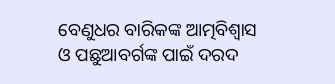ବେଣୁଧର ବାରିକଙ୍କ ଆତ୍ମବିଶ୍ବାସ ଓ ପଛୁଆବର୍ଗଙ୍କ ପାଇଁ ଦରଦ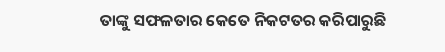ତାଙ୍କୁ ସଫଳତାର କେତେ ନିକଟତର କରିପାରୁଛି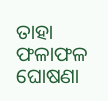ତାହା ଫଳାଫଳ ଘୋଷଣା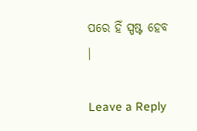ପରେ ହିଁ ସ୍ପଷ୍ଟ ହେବ ।

Leave a Reply